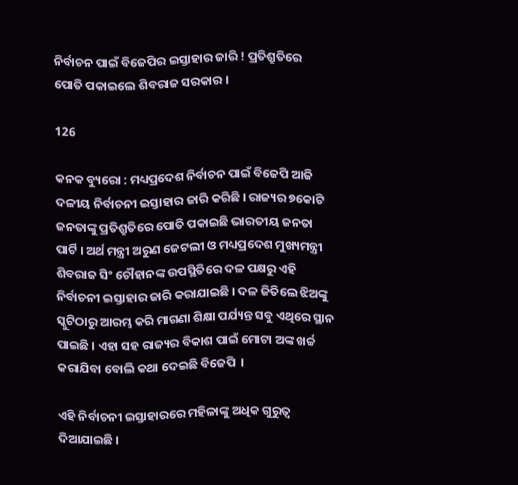ନିର୍ବାଚନ ପାଇଁ ବିଜେପିର ଇସ୍ତାହାର ଜାରି ! ପ୍ରତିଶ୍ରୁତିରେ ପୋତି ପକାଇଲେ ଶିବରାଜ ସରକାର ।

126

କନକ ବ୍ୟୁରୋ : ମଧ୍ୟପ୍ରଦେଶ ନିର୍ବାଚନ ପାଇଁ ବିଜେପି ଆଜି ଦଳୀୟ ନିର୍ବାଚନୀ ଇସ୍ତାହାର ଜାରି କରିଛି । ରାଜ୍ୟର ୭କୋଟି ଜନତାଙ୍କୁ ପ୍ରତିଶ୍ରୁତିରେ ପୋତି ପକାଇଛି ଭାରତୀୟ ଜନତା ପାର୍ଟି । ଅର୍ଥ ମନ୍ତ୍ରୀ ଅରୁଣ ଜେଟଲୀ ଓ ମଧ୍ୟପ୍ରଦେଶ ମୁଖ୍ୟମନ୍ତ୍ରୀ ଶିବରାଜ ସିଂ ଚୌହାନଙ୍କ ଉପସ୍ଥିତିରେ ଦଳ ପକ୍ଷରୁ ଏହି ନିର୍ବାଚନୀ ଇସ୍ତାହାର ଜାରି କରାଯାଇଛି । ଦଳ ଜିତିଲେ ଝିଅଙ୍କୁ ସ୍କୁଟିଠାରୁ ଆରମ୍ଭ କରି ମାଗଣା ଶିକ୍ଷା ପର୍ଯ୍ୟନ୍ତ ସବୁ ଏଥିରେ ସ୍ଥାନ ପାଇଛି । ଏହା ସହ ରାଜ୍ୟର ବିକାଶ ପାଇଁ ମୋଟା ଅଙ୍କ ଖର୍ଚ୍ଚ କରାଯିବା ବୋଲି କଥା ଦେଇଛି ବିଜେପି  ।

ଏହି ନିର୍ବାଚନୀ ଇସ୍ତାହାରରେ ମହିଳାଙ୍କୁ ଅଧିକ ଗୁରୁତ୍ୱ ଦିଆଯାଇଛି ।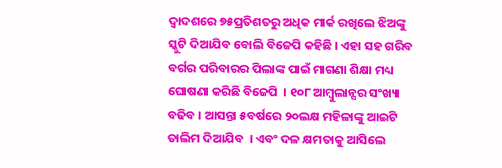ଦ୍ୱାଦଶରେ ୭୫ପ୍ରତିଶତରୁ ଅଧିକ ମାର୍କ ରଖିଲେ ଝିଅଙ୍କୁ ସ୍କୁଟି ଦିଆଯିବ ବୋଲି ବିଜେପି କହିଛି । ଏହା ସହ ଗରିବ ବର୍ଗର ପରିବାରର ପିଲାଙ୍କ ପାଇଁ ମାଗଣା ଶିକ୍ଷା ମଧ୍ୟ ଘୋଷଣା କରିଛି ବିଜେପି  । ୧୦୮ ଆମ୍ବୁଲାନ୍ସର ସଂଖ୍ୟା ବଢିବ । ଆସନ୍ତା ୫ବର୍ଷରେ ୨୦ଲକ୍ଷ ମହିଳାଙ୍କୁ ଆଇଟି ତାଲିମ ଦିଆଯିବ  । ଏବଂ ଦଳ କ୍ଷମତାକୁ ଆସିଲେ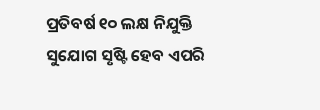ପ୍ରତିବର୍ଷ ୧୦ ଲକ୍ଷ ନିଯୁକ୍ତି ସୁଯୋଗ ସୃଷ୍ଟି ହେବ ଏପରି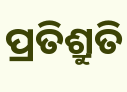ପ୍ରତିଶ୍ରୁତି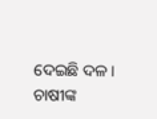ଦେଇଛି ଦଳ । ଚାଷୀଙ୍କ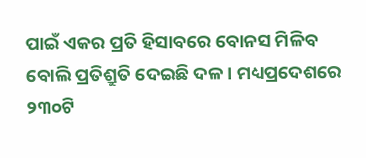ପାଇଁ ଏକର ପ୍ରତି ହିସାବରେ ବୋନସ ମିଳିବ ବୋଲି ପ୍ରତିଶ୍ରୁତି ଦେଇଛି ଦଳ । ମଧ୍ୟପ୍ରଦେଶରେ ୨୩୦ଟି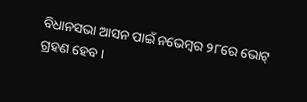ବିଧାନସଭା ଆସନ ପାଇଁ ନଭେମ୍ବର ୨୮ରେ ଭୋଟ୍ ଗ୍ରହଣ ହେବ ।